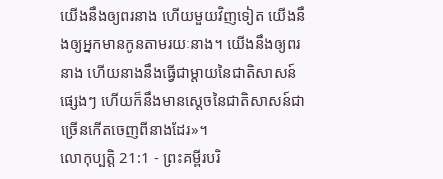យើងនឹងឲ្យពរនាង ហើយមួយវិញទៀត យើងនឹងឲ្យអ្នកមានកូនតាមរយៈនាង។ យើងនឹងឲ្យពរនាង ហើយនាងនឹងធ្វើជាម្តាយនៃជាតិសាសន៍ផ្សេងៗ ហើយក៏នឹងមានស្តេចនៃជាតិសាសន៍ជាច្រើនកើតចេញពីនាងដែរ»។
លោកុប្បត្តិ 21:1 - ព្រះគម្ពីរបរិ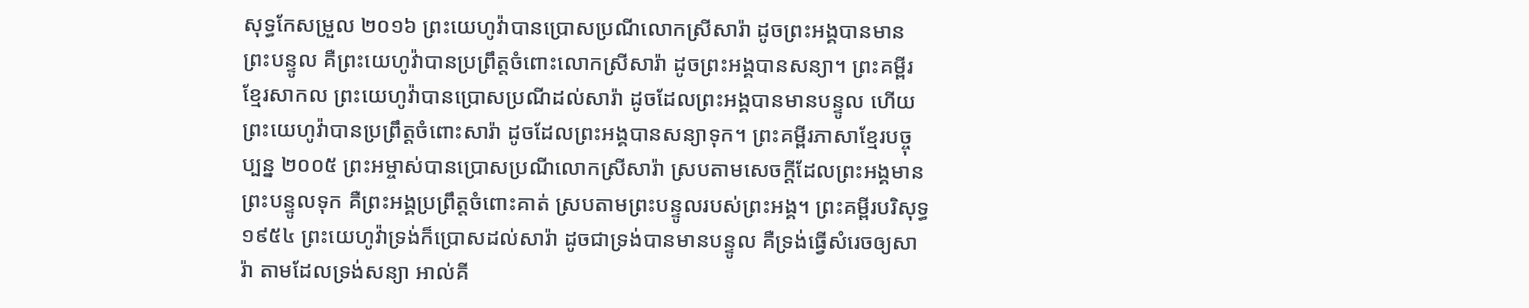សុទ្ធកែសម្រួល ២០១៦ ព្រះយេហូវ៉ាបានប្រោសប្រណីលោកស្រីសារ៉ា ដូចព្រះអង្គបានមានព្រះបន្ទូល គឺព្រះយេហូវ៉ាបានប្រព្រឹត្តចំពោះលោកស្រីសារ៉ា ដូចព្រះអង្គបានសន្យា។ ព្រះគម្ពីរខ្មែរសាកល ព្រះយេហូវ៉ាបានប្រោសប្រណីដល់សារ៉ា ដូចដែលព្រះអង្គបានមានបន្ទូល ហើយព្រះយេហូវ៉ាបានប្រព្រឹត្តចំពោះសារ៉ា ដូចដែលព្រះអង្គបានសន្យាទុក។ ព្រះគម្ពីរភាសាខ្មែរបច្ចុប្បន្ន ២០០៥ ព្រះអម្ចាស់បានប្រោសប្រណីលោកស្រីសារ៉ា ស្របតាមសេចក្ដីដែលព្រះអង្គមានព្រះបន្ទូលទុក គឺព្រះអង្គប្រព្រឹត្តចំពោះគាត់ ស្របតាមព្រះបន្ទូលរបស់ព្រះអង្គ។ ព្រះគម្ពីរបរិសុទ្ធ ១៩៥៤ ព្រះយេហូវ៉ាទ្រង់ក៏ប្រោសដល់សារ៉ា ដូចជាទ្រង់បានមានបន្ទូល គឺទ្រង់ធ្វើសំរេចឲ្យសារ៉ា តាមដែលទ្រង់សន្យា អាល់គី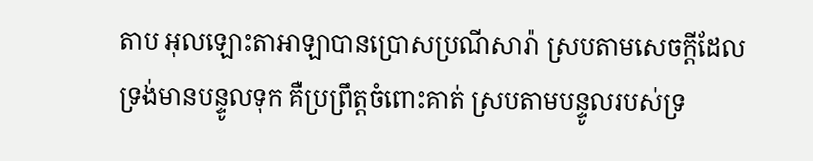តាប អុលឡោះតាអាឡាបានប្រោសប្រណីសារ៉ា ស្របតាមសេចក្តីដែលទ្រង់មានបន្ទូលទុក គឺប្រព្រឹត្តចំពោះគាត់ ស្របតាមបន្ទូលរបស់ទ្រ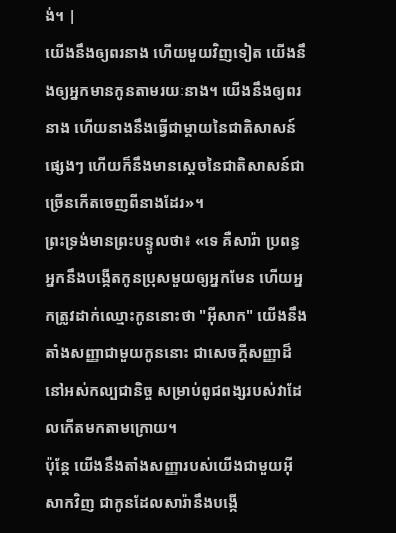ង់។ |
យើងនឹងឲ្យពរនាង ហើយមួយវិញទៀត យើងនឹងឲ្យអ្នកមានកូនតាមរយៈនាង។ យើងនឹងឲ្យពរនាង ហើយនាងនឹងធ្វើជាម្តាយនៃជាតិសាសន៍ផ្សេងៗ ហើយក៏នឹងមានស្តេចនៃជាតិសាសន៍ជាច្រើនកើតចេញពីនាងដែរ»។
ព្រះទ្រង់មានព្រះបន្ទូលថា៖ «ទេ គឺសារ៉ា ប្រពន្ធអ្នកនឹងបង្កើតកូនប្រុសមួយឲ្យអ្នកមែន ហើយអ្នកត្រូវដាក់ឈ្មោះកូននោះថា "អ៊ីសាក" យើងនឹងតាំងសញ្ញាជាមួយកូននោះ ជាសេចក្ដីសញ្ញាដ៏នៅអស់កល្បជានិច្ច សម្រាប់ពូជពង្សរបស់វាដែលកើតមកតាមក្រោយ។
ប៉ុន្ដែ យើងនឹងតាំងសញ្ញារបស់យើងជាមួយអ៊ីសាកវិញ ជាកូនដែលសារ៉ានឹងបង្កើ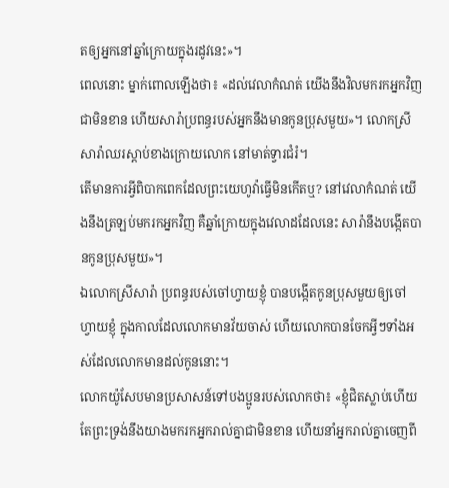តឲ្យអ្នកនៅឆ្នាំក្រោយក្នុងរដូវនេះ»។
ពេលនោះ ម្នាក់ពោលឡើងថា៖ «ដល់វេលាកំណត់ យើងនឹងវិលមករកអ្នកវិញជាមិនខាន ហើយសារ៉ាប្រពន្ធរបស់អ្នកនឹងមានកូនប្រុសមួយ»។ លោកស្រីសារ៉ាឈរស្ដាប់ខាងក្រោយលោក នៅមាត់ទ្វារជំរំ។
តើមានការអ្វីពិបាកពេកដែលព្រះយេហូវ៉ាធ្វើមិនកើតឬ? នៅវេលាកំណត់ យើងនឹងត្រឡប់មករកអ្នកវិញ គឺឆ្នាំក្រោយក្នុងវេលាដដែលនេះ សារ៉ានឹងបង្កើតបានកូនប្រុសមួយ»។
ឯលោកស្រីសារ៉ា ប្រពន្ធរបស់ចៅហ្វាយខ្ញុំ បានបង្កើតកូនប្រុសមួយឲ្យចៅហ្វាយខ្ញុំ ក្នុងកាលដែលលោកមានវ័យចាស់ ហើយលោកបានចែកអ្វីៗទាំងអស់ដែលលោកមានដល់កូននោះ។
លោកយ៉ូសែបមានប្រសាសន៍ទៅបងប្អូនរបស់លោកថា៖ «ខ្ញុំជិតស្លាប់ហើយ តែព្រះទ្រង់នឹងយាងមករកអ្នករាល់គ្នាជាមិនខាន ហើយនាំអ្នករាល់គ្នាចេញពី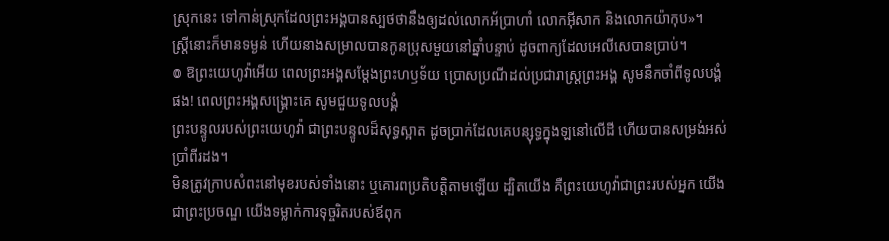ស្រុកនេះ ទៅកាន់ស្រុកដែលព្រះអង្គបានស្បថថានឹងឲ្យដល់លោកអ័ប្រាហាំ លោកអ៊ីសាក និងលោកយ៉ាកុប»។
ស្ត្រីនោះក៏មានទម្ងន់ ហើយនាងសម្រាលបានកូនប្រុសមួយនៅឆ្នាំបន្ទាប់ ដូចពាក្យដែលអេលីសេបានប្រាប់។
៙ ឱព្រះយេហូវ៉ាអើយ ពេលព្រះអង្គសម្ដែងព្រះហឫទ័យ ប្រោសប្រណីដល់ប្រជារាស្ត្រព្រះអង្គ សូមនឹកចាំពីទូលបង្គំផង! ពេលព្រះអង្គសង្គ្រោះគេ សូមជួយទូលបង្គំ
ព្រះបន្ទូលរបស់ព្រះយេហូវ៉ា ជាព្រះបន្ទូលដ៏សុទ្ធស្អាត ដូចប្រាក់ដែលគេបន្សុទ្ធក្នុងឡនៅលើដី ហើយបានសម្រង់អស់ប្រាំពីរដង។
មិនត្រូវក្រាបសំពះនៅមុខរបស់ទាំងនោះ ឬគោរពប្រតិបត្តិតាមឡើយ ដ្បិតយើង គឺព្រះយេហូវ៉ាជាព្រះរបស់អ្នក យើងជាព្រះប្រចណ្ឌ យើងទម្លាក់ការទុច្ចរិតរបស់ឪពុក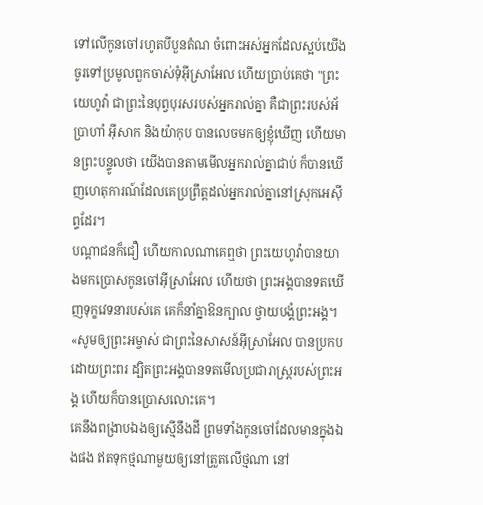ទៅលើកូនចៅរហូតបីបួនតំណ ចំពោះអស់អ្នកដែលស្អប់យើង
ចូរទៅប្រមូលពួកចាស់ទុំអ៊ីស្រាអែល ហើយប្រាប់គេថា "ព្រះយេហូវ៉ា ជាព្រះនៃបុព្វបុរសរបស់អ្នករាល់គ្នា គឺជាព្រះរបស់អ័ប្រាហាំ អ៊ីសាក និងយ៉ាកុប បានលេចមកឲ្យខ្ញុំឃើញ ហើយមានព្រះបន្ទូលថា យើងបានតាមមើលអ្នករាល់គ្នាជាប់ ក៏បានឃើញហេតុការណ៍ដែលគេប្រព្រឹត្តដល់អ្នករាល់គ្នានៅស្រុកអេស៊ីព្ទដែរ។
បណ្ដាជនក៏ជឿ ហើយកាលណាគេឮថា ព្រះយេហូវ៉ាបានយាងមកប្រោសកូនចៅអ៊ីស្រាអែល ហើយថា ព្រះអង្គបានទតឃើញទុក្ខវេទនារបស់គេ គេក៏នាំគ្នាឱនក្បាល ថ្វាយបង្គំព្រះអង្គ។
«សូមឲ្យព្រះអម្ចាស់ ជាព្រះនៃសាសន៍អ៊ីស្រាអែល បានប្រកបដោយព្រះពរ ដ្បិតព្រះអង្គបានទតមើលប្រជារាស្ត្ររបស់ព្រះអង្គ ហើយក៏បានប្រោសលោះគេ។
គេនឹងពង្រាបឯងឲ្យស្មើនឹងដី ព្រមទាំងកូនចៅដែលមានក្នុងឯងផង ឥតទុកថ្មណាមួយឲ្យនៅត្រួតលើថ្មណា នៅ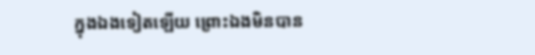ក្នុងឯងទៀតឡើយ ព្រោះឯងមិនបាន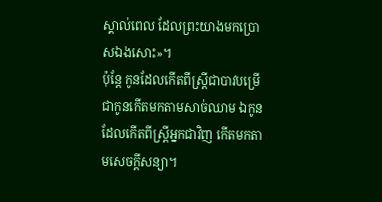ស្គាល់ពេល ដែលព្រះយាងមកប្រោសឯងសោះ»។
ប៉ុន្ដែ កូនដែលកើតពីស្ត្រីជាបាវបម្រើ ជាកូនកើតមកតាមសាច់ឈាម ឯកូនដែលកើតពីស្ត្រីអ្នកជាវិញ កើតមកតាមសេចក្ដីសន្យា។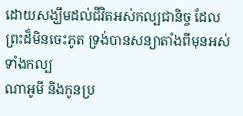ដោយសង្ឃឹមដល់ជីវិតអស់កល្បជានិច្ច ដែលព្រះដ៏មិនចេះភូត ទ្រង់បានសន្យាតាំងពីមុនអស់ទាំងកល្ប
ណាអូមី និងកូនប្រ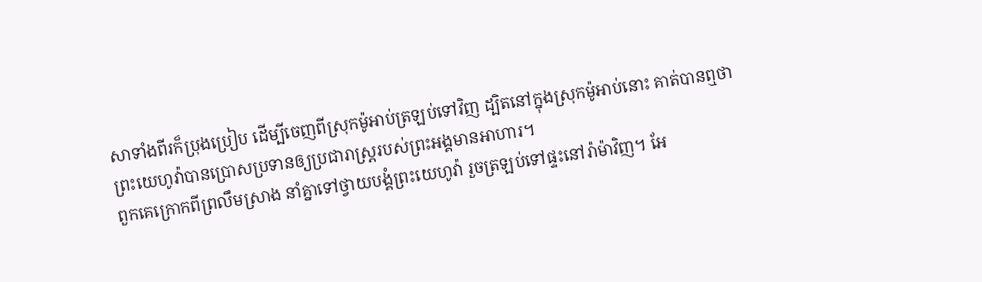សាទាំងពីរក៏ប្រុងប្រៀប ដើម្បីចេញពីស្រុកម៉ូអាប់ត្រឡប់ទៅវិញ ដ្បិតនៅក្នុងស្រុកម៉ូអាប់នោះ គាត់បានឮថា ព្រះយេហូវ៉ាបានប្រោសប្រទានឲ្យប្រជារាស្ត្ររបស់ព្រះអង្គមានអាហារ។
ពួកគេក្រោកពីព្រលឹមស្រាង នាំគ្នាទៅថ្វាយបង្គំព្រះយេហូវ៉ា រួចត្រឡប់ទៅផ្ទះនៅរ៉ាម៉ាវិញ។ អែ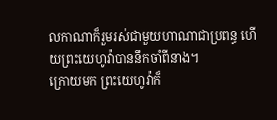លកាណាក៏រួមរស់ជាមួយហាណាជាប្រពន្ធ ហើយព្រះយេហូវ៉ាបាននឹកចាំពីនាង។
ក្រោយមក ព្រះយេហូវ៉ាក៏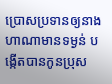ប្រោសប្រទានឲ្យនាងហាណាមានទម្ងន់ បង្កើតបានកូនប្រុស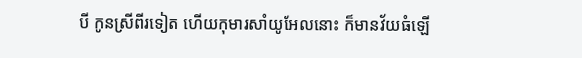បី កូនស្រីពីរទៀត ហើយកុមារសាំយូអែលនោះ ក៏មានវ័យធំឡើ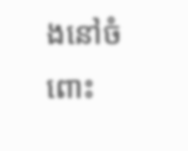ងនៅចំពោះ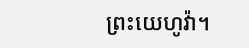ព្រះយេហូវ៉ា។